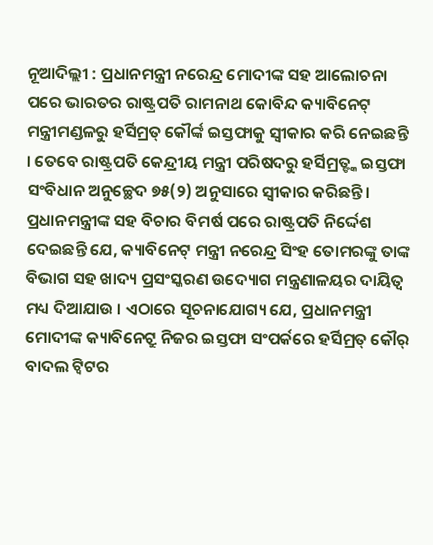ନୂଆଦିଲ୍ଲୀ : ପ୍ରଧାନମନ୍ତ୍ରୀ ନରେନ୍ଦ୍ର ମୋଦୀଙ୍କ ସହ ଆଲୋଚନା ପରେ ଭାରତର ରାଷ୍ଟ୍ରପତି ରାମନାଥ କୋବିନ୍ଦ କ୍ୟାବିନେଟ୍ ମନ୍ତ୍ରୀମଣ୍ଡଳରୁ ହର୍ସିମ୍ରତ୍ କୌର୍ଙ୍କ ଇସ୍ତଫାକୁ ସ୍ୱୀକାର କରି ନେଇଛନ୍ତି । ତେବେ ରାଷ୍ଟ୍ରପତି କେନ୍ଦ୍ରୀୟ ମନ୍ତ୍ରୀ ପରିଷଦରୁ ହର୍ସିମ୍ରତ୍ଙ୍କ ଇସ୍ତଫା ସଂବିଧାନ ଅନୁଚ୍ଛେଦ ୭୫(୨) ଅନୁସାରେ ସ୍ୱୀକାର କରିଛନ୍ତି । ପ୍ରଧାନମନ୍ତ୍ରୀଙ୍କ ସହ ବିଚାର ବିମର୍ଷ ପରେ ରାଷ୍ଟ୍ରପତି ନିର୍ଦ୍ଦେଶ ଦେଇଛନ୍ତି ଯେ, କ୍ୟାବିନେଟ୍ ମନ୍ତ୍ରୀ ନରେନ୍ଦ୍ର ସିଂହ ତୋମରଙ୍କୁ ତାଙ୍କ ବିଭାଗ ସହ ଖାଦ୍ୟ ପ୍ରସଂସ୍କରଣ ଉଦ୍ୟୋଗ ମନ୍ତ୍ରଣାଳୟର ଦାୟିତ୍ୱ ମଧ୍ୟ ଦିଆଯାଉ । ଏଠାରେ ସୂଚନାଯୋଗ୍ୟ ଯେ, ପ୍ରଧାନମନ୍ତ୍ରୀ ମୋଦୀଙ୍କ କ୍ୟାବିନେଟ୍ରୁ ନିଜର ଇସ୍ତଫା ସଂପର୍କରେ ହର୍ସିମ୍ରତ୍ କୌର୍ ବାଦଲ ଟ୍ୱିଟର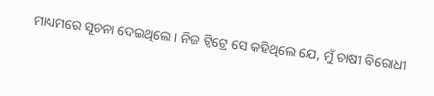ମାଧ୍ୟମରେ ସୂଚନା ଦେଇଥିଲେ । ନିଜ ଟ୍ୱିଟ୍ରେ ସେ କହିଥିଲେ ଯେ, ମୁଁ ଚାଷୀ ବିରୋଧୀ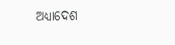ଅଧ୍ୟାଦେଶ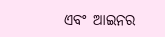ଏବଂ ଆଇନର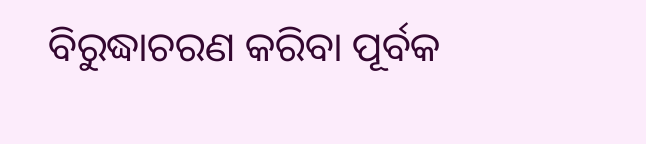ବିରୁଦ୍ଧାଚରଣ କରିବା ପୂର୍ବକ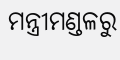ମନ୍ତ୍ରୀମଣ୍ଡଳରୁ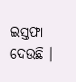ଇସ୍ତଫା ଦେଉଛି ।